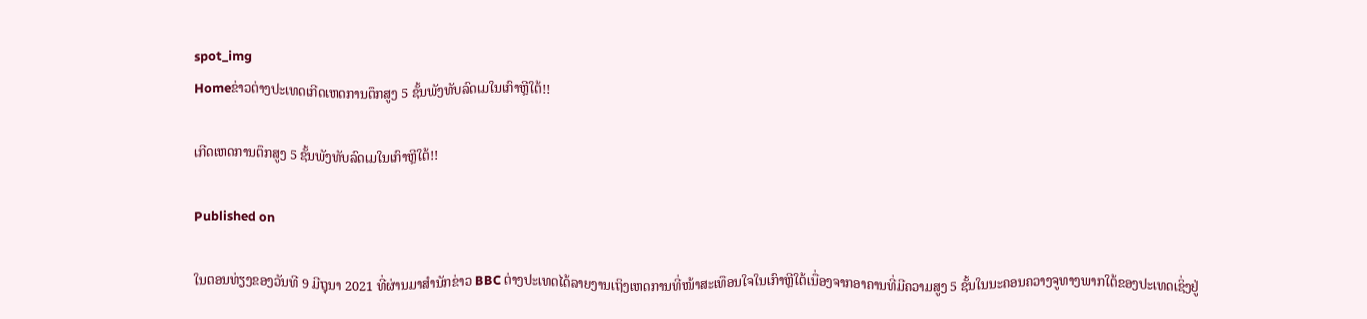spot_img
Homeຂ່າວຕ່າງປະເທດເກີດເຫດການຕຶກສູງ 5 ຊັ້ນພັງທັບລົດເມໃນເກົາຫຼີໃຕ້!!

ເກີດເຫດການຕຶກສູງ 5 ຊັ້ນພັງທັບລົດເມໃນເກົາຫຼີໃຕ້!!

Published on

ໃນຕອນທ່ຽງຂອງວັນທີ 9 ມີຖຸນາ 2021 ທີ່ຜ່ານມາສໍານັກຂ່າວ BBC ຕ່າງປະເທດໄດ້ລາຍງານເຖິງເຫດການທີ່ໜ້າສະເທືອນໃຈໃນເກົາຫຼີໃຕ້ເນື່ອງຈາກອາຄານທີ່ມີຄວາມສູງ 5 ຊັ້ນໃນນະຄອນຄວາງຈູທາງພາກໃຕ້ຂອງປະເທດເຊິ່ງຢູ່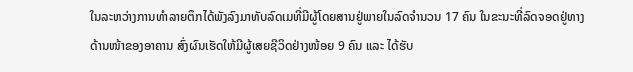ໃນລະຫວ່າງການທໍາລາຍຕຶກໄດ້ພັງລົງມາທັບລົດເມທີ່ມີຜູ້ໂດຍສານຢູ່ພາຍໃນລົດຈໍານວນ 17 ຄົນ ໃນຂະນະທີ່ລົດຈອດຢູ່ທາງດ້ານໜ້າຂອງອາຄານ ສົ່ງຜົນເຮັດໃຫ້ມີຜູ້ເສຍຊີວິດຢ່າງໜ້ອຍ 9 ຄົນ ແລະ ໄດ້ຮັບ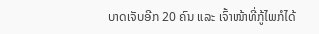ບາດເຈັບອີກ 20 ຄົນ ແລະ ເຈົ້າໜ້າທີ່ກູ້ໄພກໍໄດ້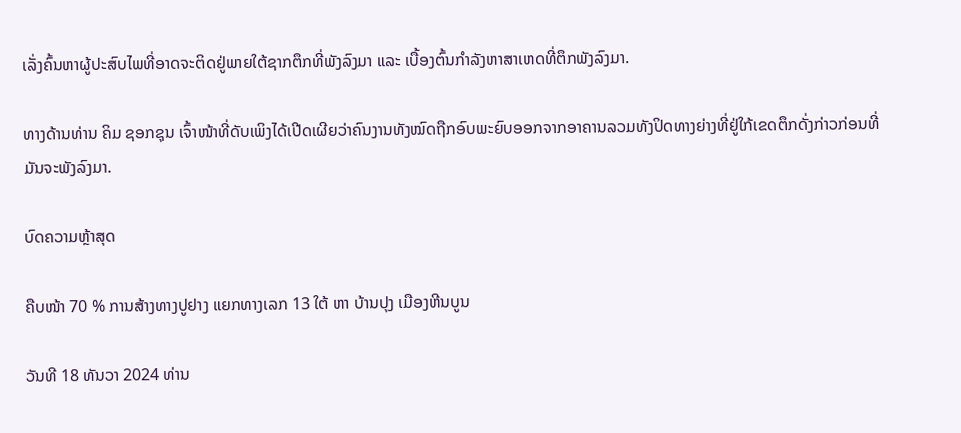ເລັ່ງຄົ້ນຫາຜູ້ປະສົບໄພທີ່ອາດຈະຕິດຢູ່ພາຍໃຕ້ຊາກຕຶກທີ່ພັງລົງມາ ແລະ ເບື້ອງຕົ້ນກໍາລັງຫາສາເຫດທີ່ຕຶກພັງລົງມາ.

ທາງດ້ານທ່ານ ຄິມ ຊອກຊຸນ ເຈົ້າໜ້າທີ່ດັບເພິງໄດ້ເປີດເຜີຍວ່າຄົນງານທັງໝົດຖືກອົບພະຍົບອອກຈາກອາຄານລວມທັງປິດທາງຍ່າງທີ່ຢູ່ໃກ້ເຂດຕຶກດັ່ງກ່າວກ່ອນທີ່ມັນຈະພັງລົງມາ.

ບົດຄວາມຫຼ້າສຸດ

ຄືບໜ້າ 70 % ການສ້າງທາງປູຢາງ ແຍກທາງເລກ 13 ໃຕ້ ຫາ ບ້ານປຸງ ເມືອງຫີນບູນ

ວັນທີ 18 ທັນວາ 2024 ທ່ານ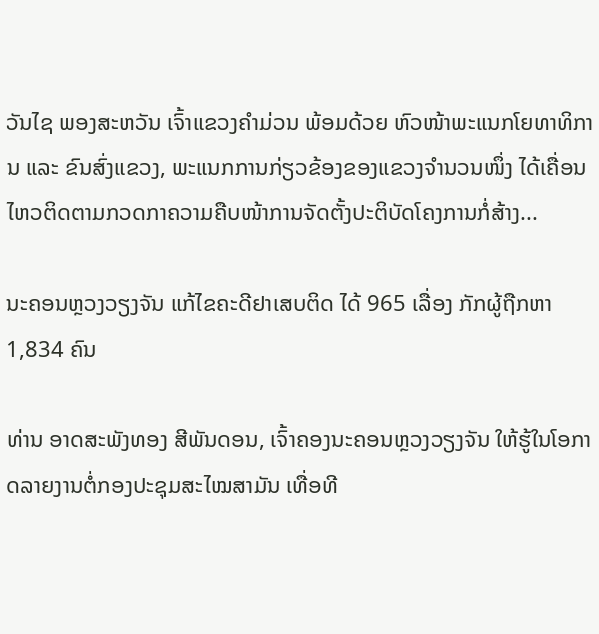ວັນໄຊ ພອງສະຫວັນ ເຈົ້າແຂວງຄຳມ່ວນ ພ້ອມດ້ວຍ ຫົວໜ້າພະແນກໂຍທາທິການ ແລະ ຂົນສົ່ງແຂວງ, ພະແນກການກ່ຽວຂ້ອງຂອງແຂວງຈໍານວນໜຶ່ງ ໄດ້ເຄື່ອນໄຫວຕິດຕາມກວດກາຄວາມຄືບໜ້າການຈັດຕັ້ງປະຕິບັດໂຄງການກໍ່ສ້າງ...

ນະຄອນຫຼວງວຽງຈັນ ແກ້ໄຂຄະດີຢາເສບຕິດ ໄດ້ 965 ເລື່ອງ ກັກຜູ້ຖືກຫາ 1,834 ຄົນ

ທ່ານ ອາດສະພັງທອງ ສີພັນດອນ, ເຈົ້າຄອງນະຄອນຫຼວງວຽງຈັນ ໃຫ້ຮູ້ໃນໂອກາດລາຍງານຕໍ່ກອງປະຊຸມສະໄໝສາມັນ ເທື່ອທີ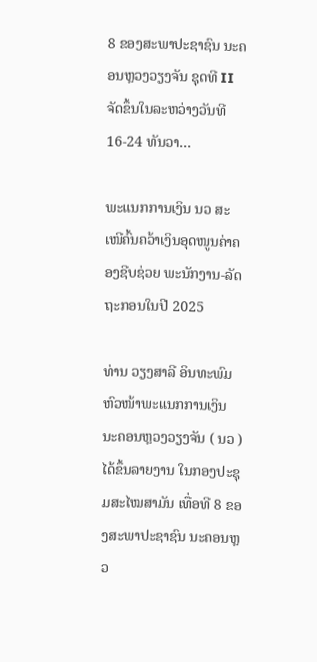8 ຂອງສະພາປະຊາຊົນ ນະຄອນຫຼວງວຽງຈັນ ຊຸດທີ II ຈັດຂຶ້ນໃນລະຫວ່າງວັນທີ 16-24 ທັນວາ...

ພະແນກການເງິນ ນວ ສະເໜີຄົ້ນຄວ້າເງິນອຸດໜູນຄ່າຄອງຊີບຊ່ວຍ ພະນັກງານ-ລັດຖະກອນໃນປີ 2025

ທ່ານ ວຽງສາລີ ອິນທະພົມ ຫົວໜ້າພະແນກການເງິນ ນະຄອນຫຼວງວຽງຈັນ ( ນວ ) ໄດ້ຂຶ້ນລາຍງານ ໃນກອງປະຊຸມສະໄໝສາມັນ ເທື່ອທີ 8 ຂອງສະພາປະຊາຊົນ ນະຄອນຫຼວ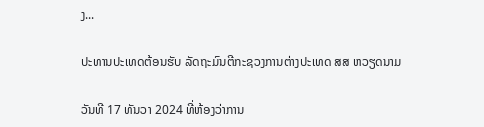ງ...

ປະທານປະເທດຕ້ອນຮັບ ລັດຖະມົນຕີກະຊວງການຕ່າງປະເທດ ສສ ຫວຽດນາມ

ວັນທີ 17 ທັນວາ 2024 ທີ່ຫ້ອງວ່າການ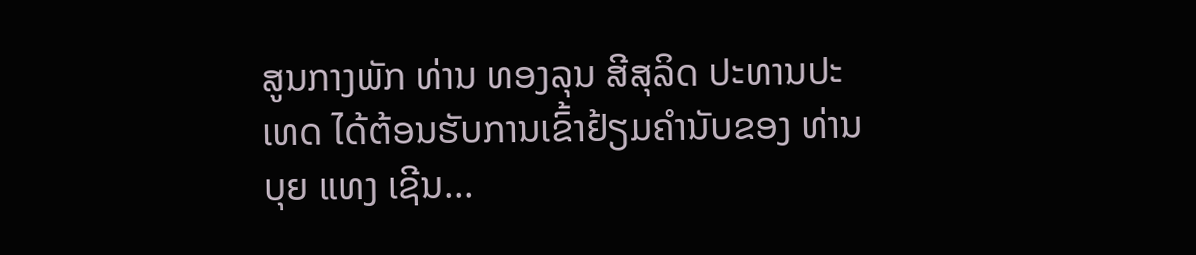ສູນກາງພັກ ທ່ານ ທອງລຸນ ສີສຸລິດ ປະທານປະເທດ ໄດ້ຕ້ອນຮັບການເຂົ້າຢ້ຽມຄຳນັບຂອງ ທ່ານ ບຸຍ ແທງ ເຊີນ...